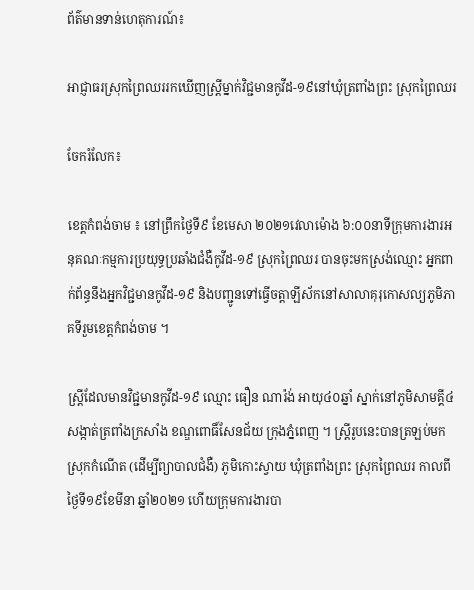ព័ត៌មានទាន់ហេតុការណ៍៖

អាជ្ញាធរស្រុកព្រៃឈររកឃើញស្រ្តីម្នាក់វិជ្ជមានកូវីដ-១៩នៅឃុំត្រពាំងព្រះ ស្រុកព្រៃឈរ

ចែករំលែក៖

ខេត្តកំពង់ចាម ៖ នៅព្រឹកថ្ងៃទី៩ ខែមេសា ២០២១វេលាម៉ោង ៦:០០នាទីក្រុមការងារអនុគណៈកម្មការប្រយុទ្ធប្រឆាំងជំងឺកូវីដ-១៩ ស្រុកព្រៃឈរ បានចុះមកស្រង់ឈ្មោះ អ្នកពាក់ព័ន្ធនឹងអ្នកវិជ្ជមានកូវីដ-១៩ និងបញ្ជូនទៅធ្វើចត្តាឡីស័កនៅសាលាគុរុកោសល្យភូមិភាគទីរួមខេត្តកំពង់ចាម ។

ស្រ្តីដែលមានវិជ្ជមានកូវីដ-១៩ ឈ្មោះ ធឿន ណារ៉ង់ អាយុ៤០ឆ្នាំ ស្នាក់នៅភូមិសាមគ្គី៤ សង្កាត់ត្រពាំងក្រសាំង ខណ្ឌពោធិ៍សែនជ័យ ក្រុងភ្នំពេញ ។ ស្រ្តីរូបនេះបានត្រឡប់មកស្រុកកំណើត (ដើម្បីព្យាបាលជំងឺ) ភូមិកោះស្វាយ ឃុំត្រពាំងព្រះ ស្រុកព្រៃឈរ កាលពីថ្ងៃទី១៩ខែមីនា ឆ្នាំ២០២១ ហើយក្រុមការងារបា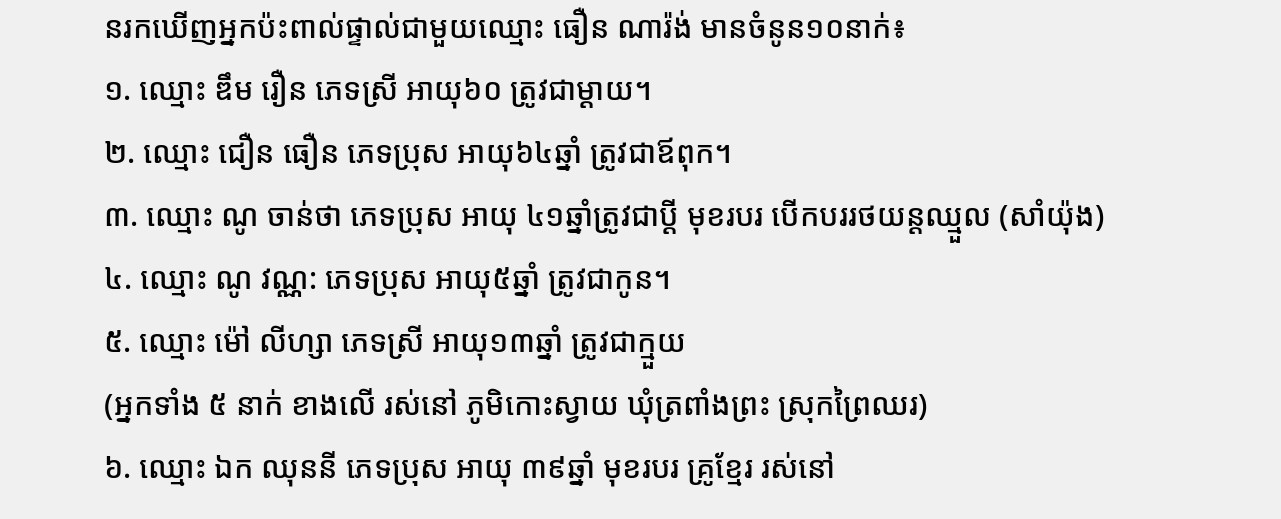នរកឃើញអ្នកប៉ះពាល់ផ្ទាល់ជាមួយឈ្មោះ ធឿន ណារ៉ង់ មានចំនូន១០នាក់៖
១. ឈ្មោះ ឌឹម រឿន ភេទស្រី អាយុ៦០ ត្រូវជាម្ដាយ។
២. ឈ្មោះ ជឿន ធឿន ភេទប្រុស អាយុ៦៤ឆ្នាំ ត្រូវជាឪពុក។
៣. ឈ្មោះ ណូ ចាន់ថា ភេទប្រុស អាយុ ៤១ឆ្នាំត្រូវជាប្ដី មុខរបរ បើកបររថយន្តឈ្មួល (សាំយ៉ុង)
៤. ឈ្មោះ ណូ វណ្ណ: ភេទប្រុស អាយុ៥ឆ្នាំ ត្រូវជាកូន។
៥. ឈ្មោះ ម៉ៅ លីហ្សា ភេទស្រី អាយុ១៣ឆ្នាំ ត្រូវជាក្មួយ
(អ្នកទាំង ៥ នាក់ ខាងលើ រស់នៅ ភូមិកោះស្វាយ ឃុំត្រពាំងព្រះ ស្រុកព្រៃឈរ)
៦. ឈ្មោះ ឯក ឈុននី ភេទប្រុស អាយុ ៣៩ឆ្នាំ មុខរបរ គ្រូខ្មែរ រស់នៅ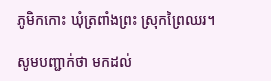ភូមិកកោះ ឃុំត្រពាំងព្រះ ស្រុកព្រៃឈរ។

សូមបញ្ជាក់ថា មកដល់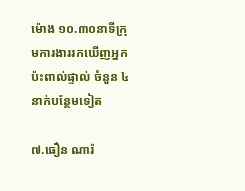ម៉ោង ១០.៣០នាទីក្រុមការងាររកឃើញអ្នកប៉ះពាល់ផ្ទាល់ ចំនួន ៤នាក់បន្ថែមទៀត

៧.ធឿន ណារ៉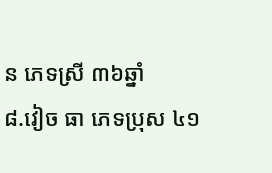ន ភេទស្រី ៣៦ឆ្នាំ
៨.វៀច ធា ភេទប្រុស ៤១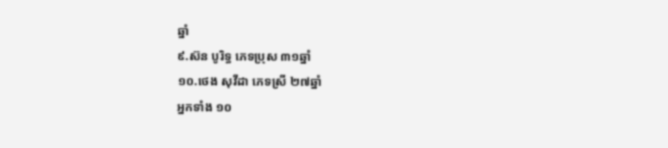ឆ្នាំ
៩.ស៊ន បូរិទ្ធ ភេទប្រុស ៣១ឆ្នាំ
១០.ថេង សុវីដា ភេទស្រី ២៧ឆ្នាំ
អ្នកទាំង ១០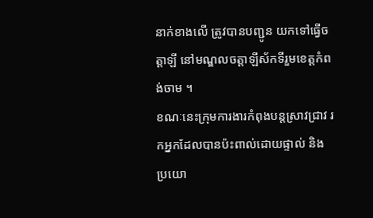នាក់ខាងលើ ត្រូវបានបញ្ជូន យកទៅធ្វើចត្តាឡី នៅមណ្ឌលចត្តាឡីស័កទីរួមខេត្តកំពង់ចាម ។
ខណៈនេះក្រុមការងារកំពុងបន្តស្រាវជ្រាវ រកអ្នកដែលបានប៉ះពាល់ដោយផ្ទាល់ និង ប្រយោ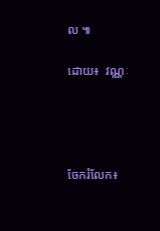ល ៕

ដោយ៖  វណ្ណៈ




ចែករំលែក៖